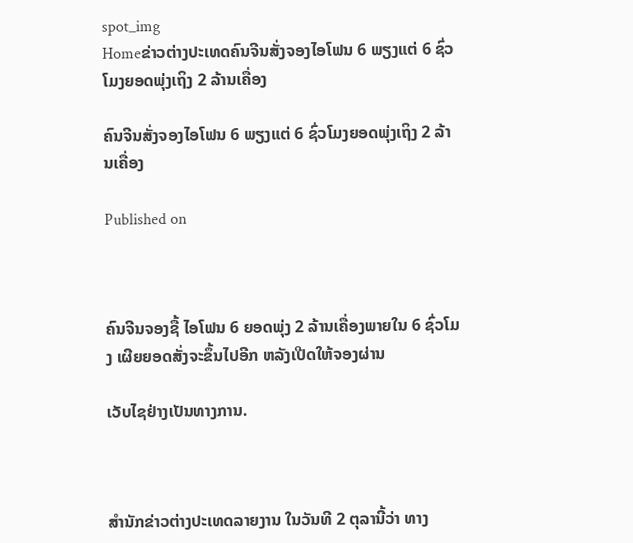spot_img
Homeຂ່າວຕ່າງປະເທດຄົນຈີນສັ່ງຈອງໄອໂຟນ 6 ພຽງແຕ່ 6 ຊົ່ວໂມງຍອດພຸ່ງເຖິງ 2 ລ້ານເຄື່ອງ

ຄົນຈີນສັ່ງຈອງໄອໂຟນ 6 ພຽງແຕ່ 6 ຊົ່ວໂມງຍອດພຸ່ງເຖິງ 2 ລ້ານເຄື່ອງ

Published on



ຄົນຈີນຈອງຊື້ ໄອໂຟນ 6 ຍອດພຸ່ງ 2 ລ້ານເຄື່ອງພາຍໃນ 6 ຊົ່ວໂມງ ເຜີຍຍອດສັ່ງຈະຂຶ້ນໄປອີກ ຫລັງເປີດໃຫ້ຈອງຜ່ານ

ເວັບໄຊຢ່າງເປັນທາງການ.



ສຳນັກຂ່າວຕ່າງປະເທດລາຍງານ ໃນວັນທີ 2 ຕຸລານີ້ວ່າ ທາງ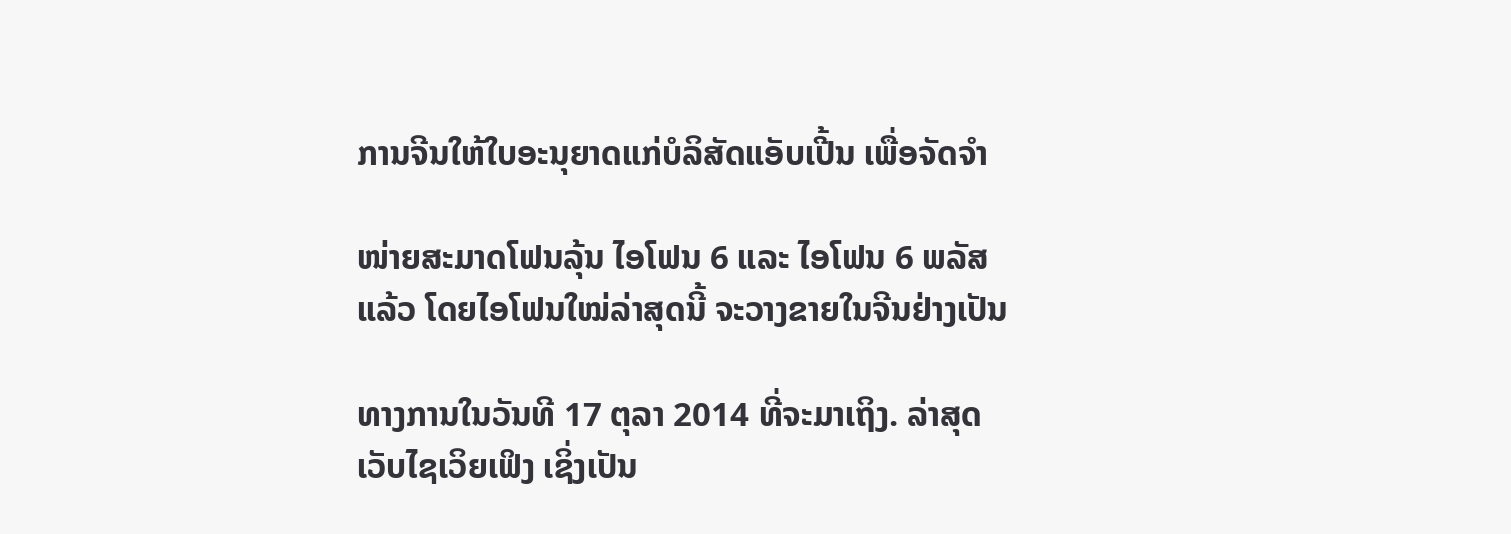ການຈີນໃຫ້ໃບອະນຸຍາດແກ່ບໍລິສັດແອັບເປີ້ນ ເພື່ອຈັດຈຳ

ໜ່າຍສະມາດໂຟນລຸ້ນ ໄອໂຟນ 6 ແລະ ໄອໂຟນ 6 ພລັສ ແລ້ວ ໂດຍໄອໂຟນໃໝ່ລ່າສຸດນີ້ ຈະວາງຂາຍໃນຈີນຢ່າງເປັນ

ທາງການໃນວັນທີ 17 ຕຸລາ 2014 ທີ່ຈະມາເຖິງ. ລ່າສຸດເວັບໄຊເວິຍເຟິງ ເຊິ່ງເປັນ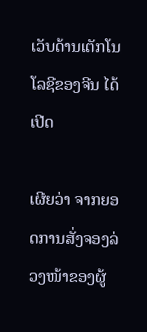ເວັບດ້ານເຕັກໂນໂລຊີຂອງຈີນ ໄດ້ເປີດ

ເຜີຍວ່າ ຈາກຍອດການສັ່ງຈອງລ່ວງໜ້າຂອງຜູ້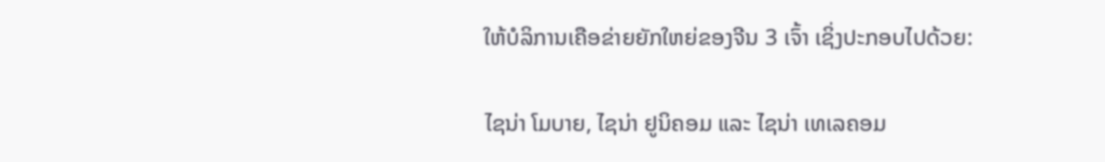ໃຫ້ບໍລິການເຄືອຂ່າຍຍັກໃຫຍ່ຂອງຈີນ 3 ເຈົ້າ ເຊິ່ງປະກອບໄປດ້ວຍ:

ໄຊນ່າ ໂມບາຍ, ໄຊນ່າ ຢູນິຄອມ ແລະ ໄຊນ່າ ເທເລຄອມ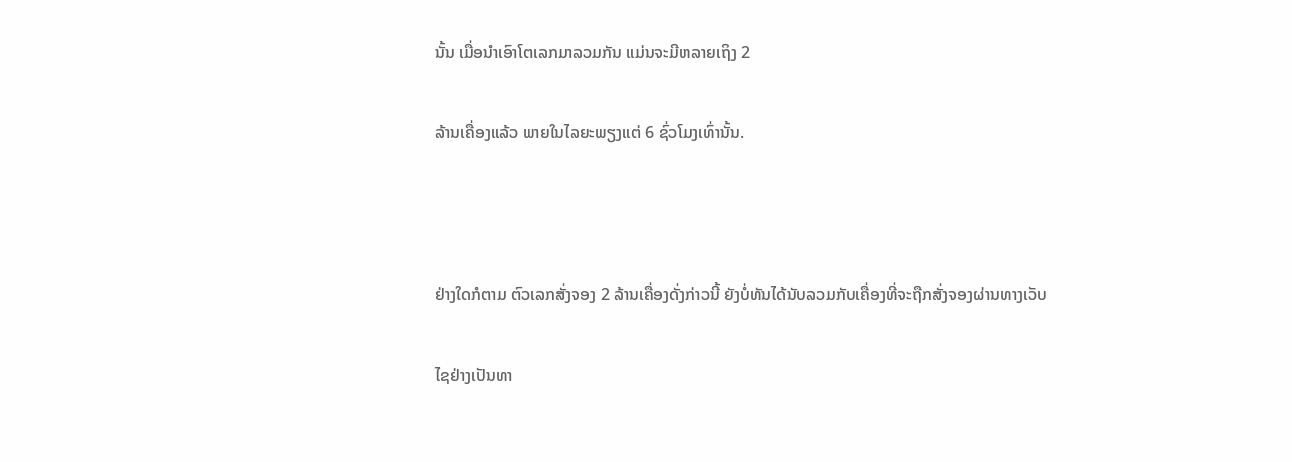ນັ້ນ ເມື່ອນຳເອົາໂຕເລກມາລວມກັນ ແມ່ນຈະມີຫລາຍເຖິງ 2

ລ້ານເຄື່ອງແລ້ວ ພາຍໃນໄລຍະພຽງແຕ່ 6 ຊົ່ວໂມງເທົ່ານັ້ນ.



ຢ່າງໃດກໍຕາມ ຕົວເລກສັ່ງຈອງ 2 ລ້ານເຄື່ອງດັ່ງກ່າວນີ້ ຍັງບໍ່ທັນໄດ້ນັບລວມກັບເຄື່ອງທີ່ຈະຖືກສັ່ງຈອງຜ່ານທາງເວັບ

ໄຊຢ່າງເປັນທາ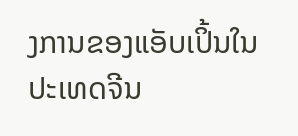ງການຂອງແອັບເປິ້ນໃນປະເທດຈີນ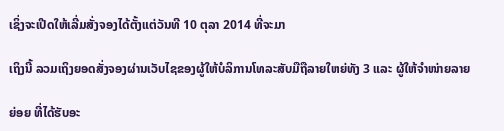ເຊິ່ງຈະເປີດໃຫ້ເລີ່ມສັ່ງຈອງໄດ້ຕັ້ງແຕ່ວັນທີ 10 ຕຸລາ 2014 ທີ່ຈະມາ

ເຖິງນີ້ ລວມເຖິງຍອດສັ່ງຈອງຜ່ານເວັບໄຊຂອງຜູ້ໃຫ້ບໍລິການໂທລະສັບມືຖືລາຍໃຫຍ່ທັງ 3 ແລະ ຜູ້ໃຫ້ຈຳໜ່າຍລາຍ

ຍ່ອຍ ທີ່ໄດ້ຮັບອະ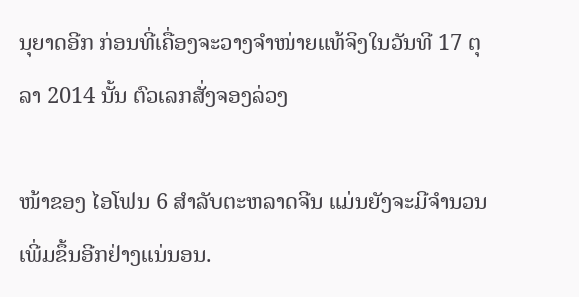ນຸຍາດອີກ ກ່ອນທີ່ເຄື່ອງຈະວາງຈຳໜ່າຍແທ້ຈິງໃນວັນທີ 17 ຕຸລາ 2014 ນັ້ນ ຕົວເລກສັ່ງຈອງລ່ວງ

ໜ້າຂອງ ໄອໂຟນ 6 ສຳລັບຕະຫລາດຈີນ ແມ່ນຍັງຈະມີຈຳນວນເພີ່ມຂຶ້ນອີກຢ່າງແນ່ນອນ.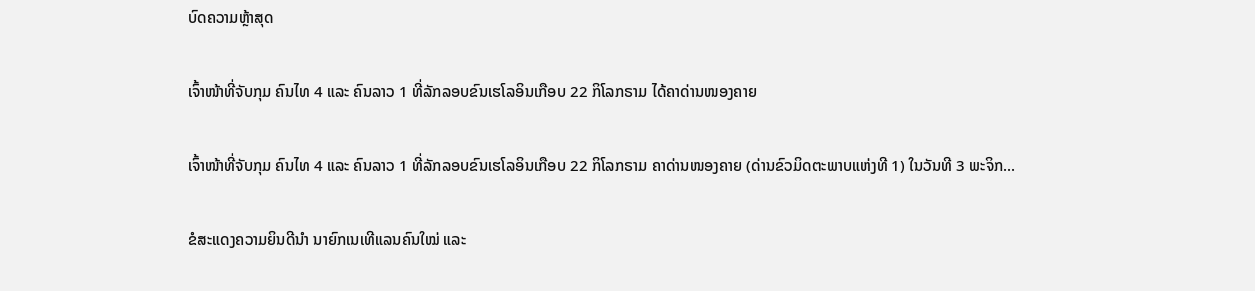ບົດຄວາມຫຼ້າສຸດ

ເຈົ້າໜ້າທີ່ຈັບກຸມ ຄົນໄທ 4 ແລະ ຄົນລາວ 1 ທີ່ລັກລອບຂົນເຮໂລອິນເກືອບ 22 ກິໂລກຣາມ ໄດ້ຄາດ່ານໜອງຄາຍ

ເຈົ້າໜ້າທີ່ຈັບກຸມ ຄົນໄທ 4 ແລະ ຄົນລາວ 1 ທີ່ລັກລອບຂົນເຮໂລອິນເກືອບ 22 ກິໂລກຣາມ ຄາດ່ານໜອງຄາຍ (ດ່ານຂົວມິດຕະພາບແຫ່ງທີ 1) ໃນວັນທີ 3 ພະຈິກ...

ຂໍສະແດງຄວາມຍິນດີນຳ ນາຍົກເນເທີແລນຄົນໃໝ່ ແລະ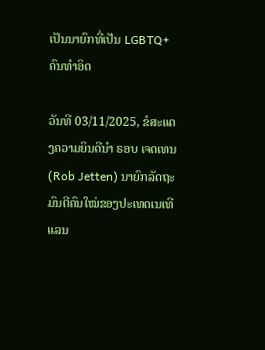ເປັນນາຍົກທີ່ເປັນ LGBTQ+ ຄົນທຳອິດ

ວັນທີ 03/11/2025, ຂໍສະແດງຄວາມຍິນດີນຳ ຣອບ ເຈດເທນ (Rob Jetten) ນາຍົກລັດຖະມົນຕີຄົນໃໝ່ຂອງປະເທດເນເທີແລນ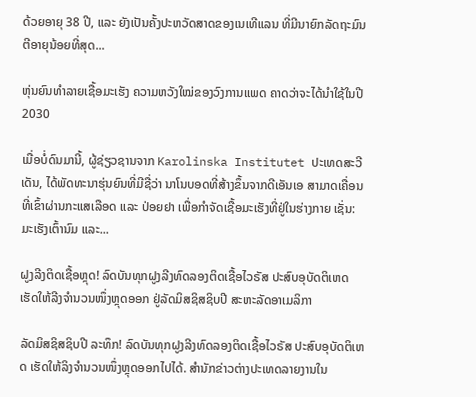ດ້ວຍອາຍຸ 38 ປີ, ແລະ ຍັງເປັນຄັ້ງປະຫວັດສາດຂອງເນເທີແລນ ທີ່ມີນາຍົກລັດຖະມົນຕີອາຍຸນ້ອຍທີ່ສຸດ...

ຫຸ່ນຍົນທຳລາຍເຊື້ອມະເຮັງ ຄວາມຫວັງໃໝ່ຂອງວົງການແພດ ຄາດວ່າຈະໄດ້ນໍາໃຊ້ໃນປີ 2030

ເມື່ອບໍ່ດົນມານີ້, ຜູ້ຊ່ຽວຊານຈາກ Karolinska Institutet ປະເທດສະວີເດັນ, ໄດ້ພັດທະນາຮຸ່ນຍົນທີ່ມີຊື່ວ່າ ນາໂນບອດທີ່ສ້າງຂຶ້ນຈາກດີເອັນເອ ສາມາດເຄື່ອນທີ່ເຂົ້າຜ່ານກະແສເລືອດ ແລະ ປ່ອຍຢາ ເພື່ອກຳຈັດເຊື້ອມະເຮັງທີ່ຢູ່ໃນຮ່າງກາຍ ເຊັ່ນ: ມະເຮັງເຕົ້ານົມ ແລະ...

ຝູງລີງຕິດເຊື້ອຫຼຸດ! ລົດບັນທຸກຝູງລີງທົດລອງຕິດເຊື້ອໄວຣັສ ປະສົບອຸບັດຕິເຫດ ເຮັດໃຫ້ລີງຈຳນວນໜຶ່ງຫຼຸດອອກ ຢູ່ລັດມິສຊິສຊິບປີ ສະຫະລັດອາເມລິກາ

ລັດມິສຊິສຊິບປີ ລະທຶກ! ລົດບັນທຸກຝູງລີງທົດລອງຕິດເຊື້ອໄວຣັສ ປະສົບອຸບັດຕິເຫດ ເຮັດໃຫ້ລິງຈຳນວນໜຶ່ງຫຼຸດອອກໄປໄດ້. ສຳນັກຂ່າວຕ່າງປະເທດລາຍງານໃນ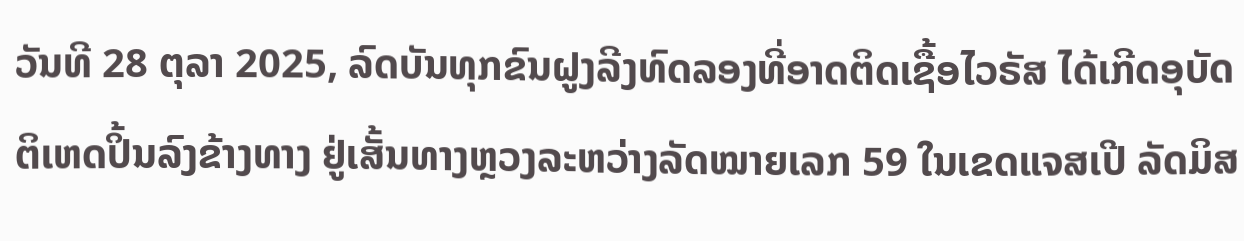ວັນທີ 28 ຕຸລາ 2025, ລົດບັນທຸກຂົນຝູງລີງທົດລອງທີ່ອາດຕິດເຊື້ອໄວຣັສ ໄດ້ເກີດອຸບັດຕິເຫດປິ້ນລົງຂ້າງທາງ ຢູ່ເສັ້ນທາງຫຼວງລະຫວ່າງລັດໝາຍເລກ 59 ໃນເຂດແຈສເປີ ລັດມິສ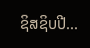ຊິສຊິບປີ...